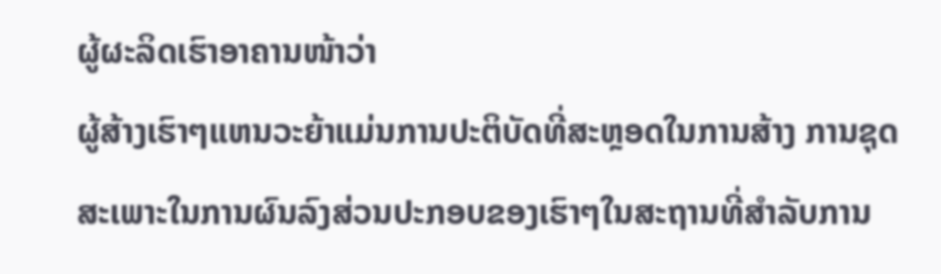ຜູ້ຜະລິດເຮົາອາຄານໜ້າວ່າ
ຜູ້ສ້າງເຮົາໆແຫນວະຍ້າແມ່ນການປະຕິບັດທີ່ສະຫຼອດໃນການສ້າງ ການຊຸດສະເພາະໃນການຜົນລົງສ່ວນປະກອບຂອງເຮົາໆໃນສະຖານທີ່ສຳລັບການ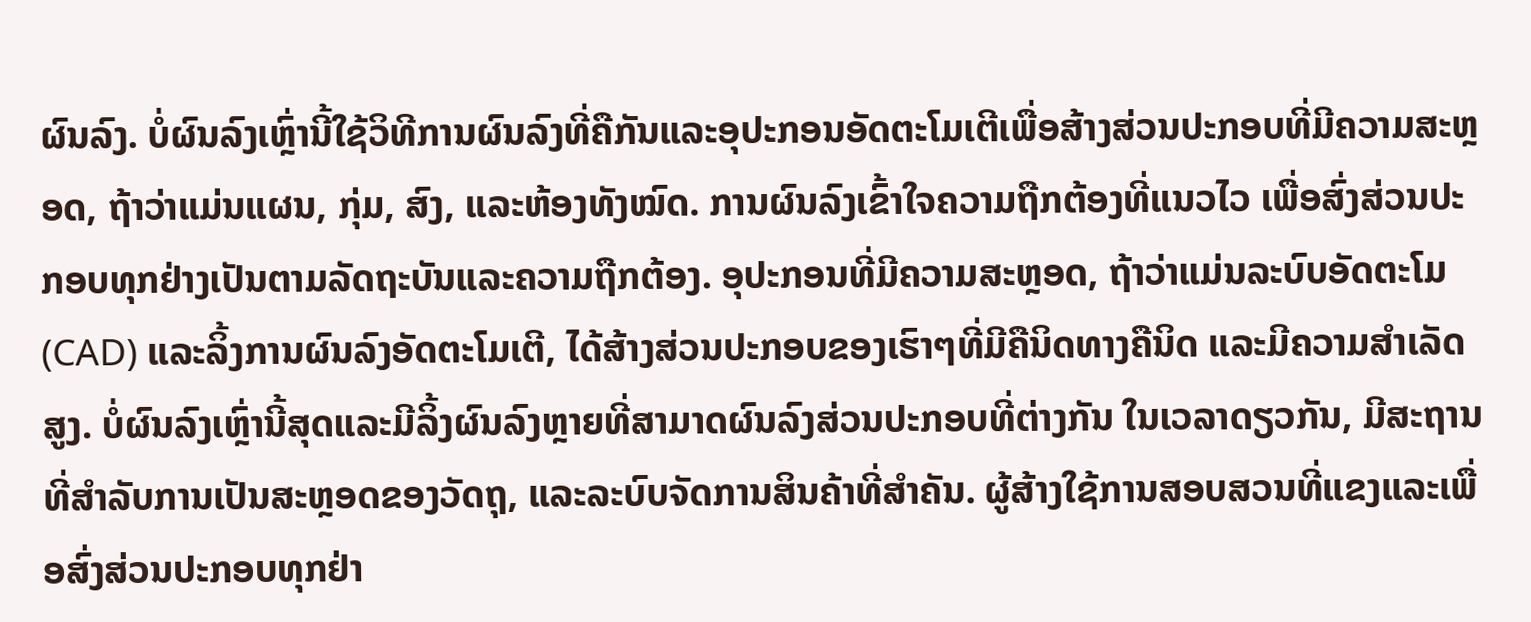ຜົນລົງ. ບໍ່ຜົນລົງເຫຼົ່ານີ້ໃຊ້ວິທີການຜົນລົງທີ່ຄືກັນແລະອຸປະກອນອັດຕະໂມເຕີເພື່ອສ້າງສ່ວນປະກອບທີ່ມີຄວາມສະຫຼອດ, ຖ້າວ່າແມ່ນແຜນ, ກຸ່ມ, ສົງ, ແລະຫ້ອງທັງໝົດ. ການຜົນລົງເຂົ້າໃຈຄວາມຖືກຕ້ອງທີ່ແນວໄວ ເພື່ອສົ່ງສ່ວນປະກອບທຸກຢ່າງເປັນຕາມລັດຖະບັນແລະຄວາມຖືກຕ້ອງ. ອຸປະກອນທີ່ມີຄວາມສະຫຼອດ, ຖ້າວ່າແມ່ນລະບົບອັດຕະໂມ (CAD) ແລະລິ້ງການຜົນລົງອັດຕະໂມເຕີ, ໄດ້ສ້າງສ່ວນປະກອບຂອງເຮົາໆທີ່ມີຄືນິດທາງຄືນິດ ແລະມີຄວາມສຳເລັດສູງ. ບໍ່ຜົນລົງເຫຼົ່ານີ້ສຸດແລະມີລິ້ງຜົນລົງຫຼາຍທີ່ສາມາດຜົນລົງສ່ວນປະກອບທີ່ຕ່າງກັນ ໃນເວລາດຽວກັນ, ມີສະຖານທີ່ສຳລັບການເປັນສະຫຼອດຂອງວັດຖຸ, ແລະລະບົບຈັດການສິນຄ້າທີ່ສຳຄັນ. ຜູ້ສ້າງໃຊ້ການສອບສວນທີ່ແຂງແລະເພື່ອສົ່ງສ່ວນປະກອບທຸກຢ່າ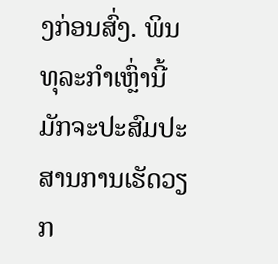ງກ່ອນສົ່ງ. ພິນທຸລະກຳເຫຼົ່ານີ້ມັກຈະປະສົມປະສານການເຮັດວຽກ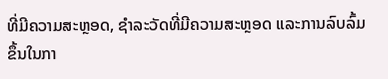ທີ່ມີຄວາມສະຫຼອດ, ຊຳລະວັດທີ່ມີຄວາມສະຫຼອດ ແລະການລົບລົ້ມຂຶ້ນໃນກາ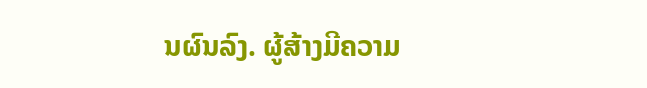ນຜົນລົງ. ຜູ້ສ້າງມີຄວາມ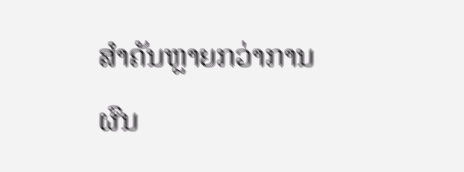ສຳຄັນຫຼາຍກວ່າການຜົນ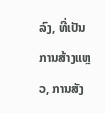ລົງ, ທີ່ເປັນການສ້າງແຫຼວ, ການສັງ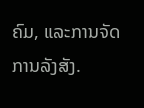ຄົມ, ແລະການຈັດການລັງສັງ.